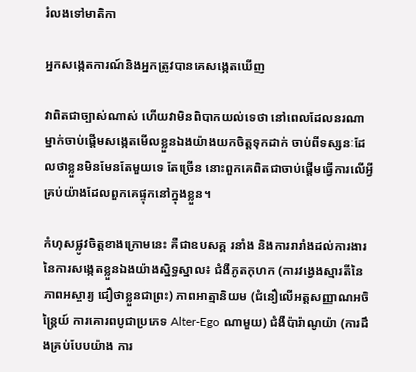រំលងទៅមាតិកា

អ្នកសង្កេតការណ៍និងអ្នកត្រូវបានគេសង្កេតឃើញ

វាពិតជាច្បាស់ណាស់ ហើយវាមិនពិបាកយល់ទេថា នៅពេលដែលនរណាម្នាក់ចាប់ផ្តើមសង្កេតមើលខ្លួនឯងយ៉ាងយកចិត្តទុកដាក់ ចាប់ពីទស្សនៈដែលថាខ្លួនមិនមែនតែមួយទេ តែច្រើន នោះពួកគេពិតជាចាប់ផ្តើមធ្វើការលើអ្វីគ្រប់យ៉ាងដែលពួកគេផ្ទុកនៅក្នុងខ្លួន។

កំហុសផ្លូវចិត្តខាងក្រោមនេះ គឺជាឧបសគ្គ រនាំង និងការរារាំងដល់ការងារនៃការសង្កេតខ្លួនឯងយ៉ាងស្និទ្ធស្នាល៖ ជំងឺភូតកុហក (ការវង្វេងស្មារតីនៃភាពអស្ចារ្យ ជឿថាខ្លួនជាព្រះ) ភាពអាត្មានិយម (ជំនឿលើអត្តសញ្ញាណអចិន្ត្រៃយ៍ ការគោរពបូជាប្រភេទ Alter-Ego ណាមួយ) ជំងឺប៉ារ៉ាណូយ៉ា (ការដឹងគ្រប់បែបយ៉ាង ការ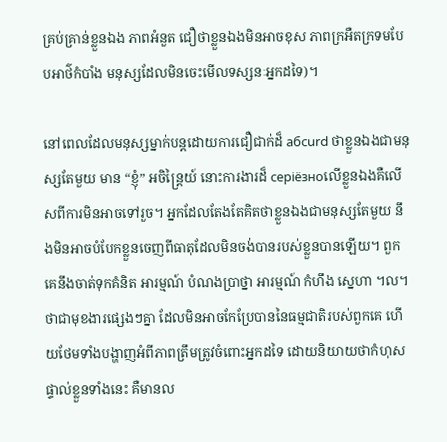គ្រប់គ្រាន់ខ្លួនឯង ភាពអំនួត ជឿថាខ្លួនឯងមិនអាចខុស ភាពក្រអឺតក្រទមបែបអាថ៌កំបាំង មនុស្សដែលមិនចេះមើលទស្សនៈអ្នកដទៃ)។

នៅពេលដែលមនុស្សម្នាក់បន្តដោយការជឿជាក់ដ៏ абсurd ថាខ្លួនឯងជាមនុស្សតែមួយ មាន “ខ្ញុំ” អចិន្ត្រៃយ៍ នោះការងារដ៏ серіёзноលើខ្លួនឯងគឺលើសពីការមិនអាចទៅរួច។ អ្នកដែលតែងតែគិតថាខ្លួនឯងជាមនុស្សតែមួយ នឹងមិនអាចបំបែកខ្លួនចេញពីធាតុដែលមិនចង់បានរបស់ខ្លួនបានឡើយ។ ពួកគេនឹងចាត់ទុកគំនិត អារម្មណ៍ បំណងប្រាថ្នា អារម្មណ៍ កំហឹង ស្នេហា ។ល។ ថាជាមុខងារផ្សេងៗគ្នា ដែលមិនអាចកែប្រែបាននៃធម្មជាតិរបស់ពួកគេ ហើយថែមទាំងបង្ហាញអំពីភាពត្រឹមត្រូវចំពោះអ្នកដទៃ ដោយនិយាយថាកំហុសផ្ទាល់ខ្លួនទាំងនេះ គឺមានល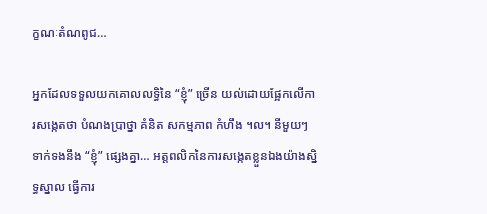ក្ខណៈតំណពូជ…

អ្នកដែលទទួលយកគោលលទ្ធិនៃ “ខ្ញុំ” ច្រើន យល់ដោយផ្អែកលើការសង្កេតថា បំណងប្រាថ្នា គំនិត សកម្មភាព កំហឹង ។ល។ នីមួយៗ ទាក់ទងនឹង “ខ្ញុំ” ផ្សេងគ្នា… អត្តពលិកនៃការសង្កេតខ្លួនឯងយ៉ាងស្និទ្ធស្នាល ធ្វើការ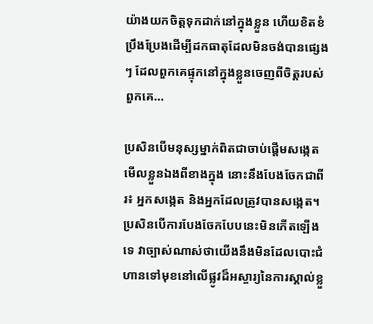យ៉ាងយកចិត្តទុកដាក់នៅក្នុងខ្លួន ហើយខិតខំប្រឹងប្រែងដើម្បីដកធាតុដែលមិនចង់បានផ្សេងៗ ដែលពួកគេផ្ទុកនៅក្នុងខ្លួនចេញពីចិត្តរបស់ពួកគេ…

ប្រសិនបើមនុស្សម្នាក់ពិតជាចាប់ផ្តើមសង្កេតមើលខ្លួនឯងពីខាងក្នុង នោះនឹងបែងចែកជាពីរ៖ អ្នកសង្កេត និងអ្នកដែលត្រូវបានសង្កេត។ ប្រសិនបើការបែងចែកបែបនេះមិនកើតឡើងទេ វាច្បាស់ណាស់ថាយើងនឹងមិនដែលបោះជំហានទៅមុខនៅលើផ្លូវដ៏អស្ចារ្យនៃការស្គាល់ខ្លួ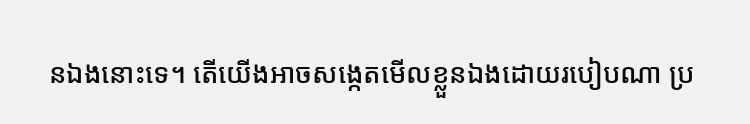នឯងនោះទេ។ តើយើងអាចសង្កេតមើលខ្លួនឯងដោយរបៀបណា ប្រ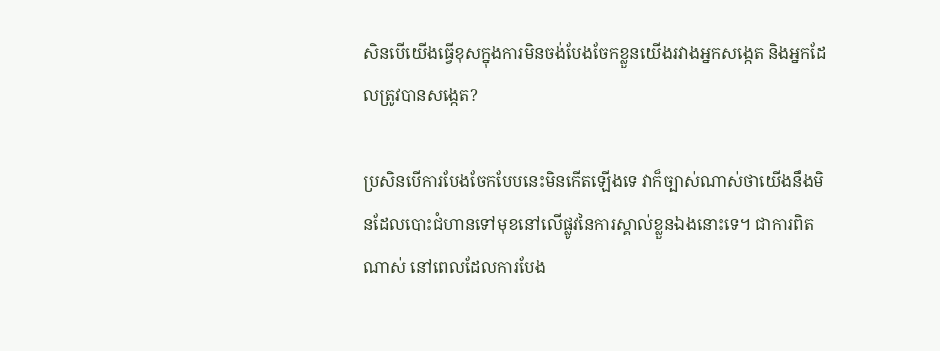សិនបើយើងធ្វើខុសក្នុងការមិនចង់បែងចែកខ្លួនយើងរវាងអ្នកសង្កេត និងអ្នកដែលត្រូវបានសង្កេត?

ប្រសិនបើការបែងចែកបែបនេះមិនកើតឡើងទេ វាក៏ច្បាស់ណាស់ថាយើងនឹងមិនដែលបោះជំហានទៅមុខនៅលើផ្លូវនៃការស្គាល់ខ្លួនឯងនោះទេ។ ជាការពិតណាស់ នៅពេលដែលការបែង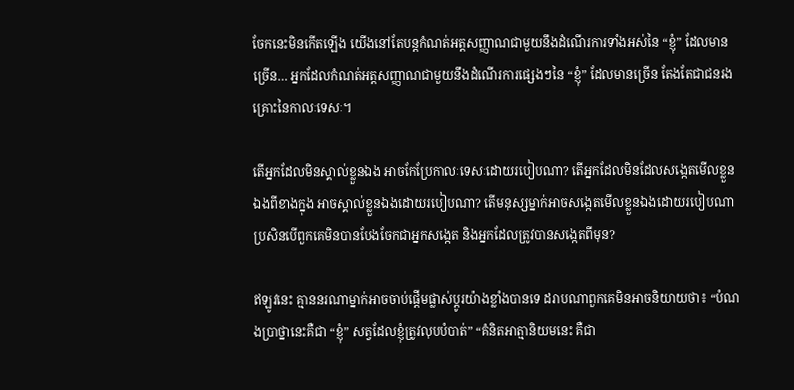ចែកនេះមិនកើតឡើង យើងនៅតែបន្តកំណត់អត្តសញ្ញាណជាមួយនឹងដំណើរការទាំងអស់នៃ “ខ្ញុំ” ដែលមានច្រើន… អ្នកដែលកំណត់អត្តសញ្ញាណជាមួយនឹងដំណើរការផ្សេងៗនៃ “ខ្ញុំ” ដែលមានច្រើន តែងតែជាជនរងគ្រោះនៃកាលៈទេសៈ។

តើអ្នកដែលមិនស្គាល់ខ្លួនឯង អាចកែប្រែកាលៈទេសៈដោយរបៀបណា? តើអ្នកដែលមិនដែលសង្កេតមើលខ្លួនឯងពីខាងក្នុង អាចស្គាល់ខ្លួនឯងដោយរបៀបណា? តើមនុស្សម្នាក់អាចសង្កេតមើលខ្លួនឯងដោយរបៀបណា ប្រសិនបើពួកគេមិនបានបែងចែកជាអ្នកសង្កេត និងអ្នកដែលត្រូវបានសង្កេតពីមុន?

ឥឡូវនេះ គ្មាននរណាម្នាក់អាចចាប់ផ្តើមផ្លាស់ប្តូរយ៉ាងខ្លាំងបានទេ ដរាបណាពួកគេមិនអាចនិយាយថា៖ “បំណងប្រាថ្នានេះគឺជា “ខ្ញុំ” សត្វដែលខ្ញុំត្រូវលុបបំបាត់” “គំនិតអាត្មានិយមនេះ គឺជា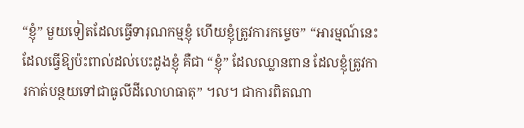“ខ្ញុំ” មួយទៀតដែលធ្វើទារុណកម្មខ្ញុំ ហើយខ្ញុំត្រូវការកម្ទេច” “អារម្មណ៍នេះដែលធ្វើឱ្យប៉ះពាល់ដល់បេះដូងខ្ញុំ គឺជា “ខ្ញុំ” ដែលឈ្លានពាន ដែលខ្ញុំត្រូវការកាត់បន្ថយទៅជាធូលីដីលោហធាតុ” ។ល។ ជាការពិតណា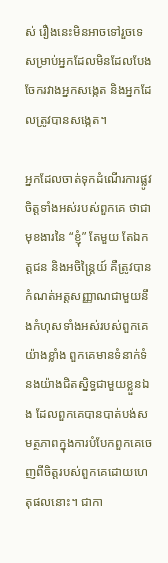ស់ រឿងនេះមិនអាចទៅរួចទេសម្រាប់អ្នកដែលមិនដែលបែងចែករវាងអ្នកសង្កេត និងអ្នកដែលត្រូវបានសង្កេត។

អ្នកដែលចាត់ទុកដំណើរការផ្លូវចិត្តទាំងអស់របស់ពួកគេ ថាជាមុខងារនៃ “ខ្ញុំ” តែមួយ តែឯកត្តជន និងអចិន្ត្រៃយ៍ គឺត្រូវបានកំណត់អត្តសញ្ញាណជាមួយនឹងកំហុសទាំងអស់របស់ពួកគេយ៉ាងខ្លាំង ពួកគេមានទំនាក់ទំនងយ៉ាងជិតស្និទ្ធជាមួយខ្លួនឯង ដែលពួកគេបានបាត់បង់សមត្ថភាពក្នុងការបំបែកពួកគេចេញពីចិត្តរបស់ពួកគេដោយហេតុផលនោះ។ ជាកា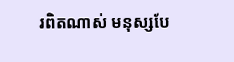រពិតណាស់ មនុស្សបែ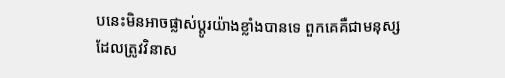បនេះមិនអាចផ្លាស់ប្តូរយ៉ាងខ្លាំងបានទេ ពួកគេគឺជាមនុស្សដែលត្រូវវិនាស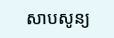សាបសូន្យ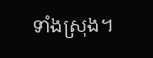ទាំងស្រុង។